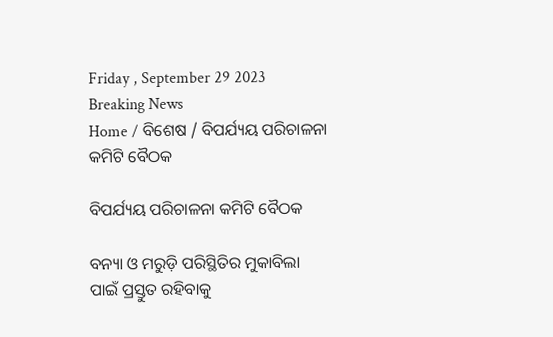Friday , September 29 2023
Breaking News
Home / ବିଶେଷ / ବିପର୍ଯ୍ୟୟ ପରିଚାଳନା କମିଟି ବୈଠକ

ବିପର୍ଯ୍ୟୟ ପରିଚାଳନା କମିଟି ବୈଠକ

ବନ୍ୟା ଓ ମରୁଡ଼ି ପରିସ୍ଥିତିର ମୁକାବିଲା ପାଇଁ ପ୍ରସ୍ତୁତ ରହିବାକୁ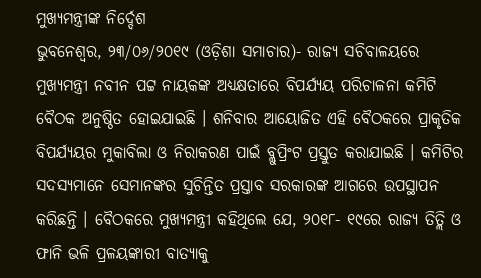ମୁଖ୍ୟମନ୍ତ୍ରୀଙ୍କ ନିର୍ଦ୍ଦେଶ
ଭୁବନେଶ୍ୱର, ୨୩/୦୬/୨୦୧୯ (ଓଡ଼ିଶା ସମାଚାର)- ରାଜ୍ୟ ସଚିବାଳୟରେ ମୁଖ୍ୟମନ୍ତ୍ରୀ ନବୀନ ପଟ୍ଟ ନାୟକଙ୍କ ଅଧ୍ୟକ୍ଷତାରେ ବିପର୍ଯ୍ୟୟ ପରିଚାଳନା କମିଟି ବୈଠକ ଅନୁଷ୍ଠିତ ହୋଇଯାଇଛି । ଶନିବାର ଆୟୋଜିତ ଏହି ବୈଠକରେ ପ୍ରାକୃତିକ ବିପର୍ଯ୍ୟୟର ମୁକାବିଲା ଓ ନିରାକରଣ ପାଇଁ ବ୍ଲୁପ୍ରିଂଟ ପ୍ରସ୍ତୁତ କରାଯାଇଛି । କମିଟିର ସଦସ୍ୟମାନେ ସେମାନଙ୍କର ସୁଚିନ୍ତିତ ପ୍ରସ୍ତାବ ସରକାରଙ୍କ ଆଗରେ ଉପସ୍ଥାପନ କରିଛନ୍ତି । ବୈଠକରେ ମୁଖ୍ୟମନ୍ତ୍ରୀ କହିଥିଲେ ଯେ, ୨୦୧୮- ୧୯ରେ ରାଜ୍ୟ ତିତ୍ଲି ଓ ଫାନି ଭଳି ପ୍ରଳୟଙ୍କାରୀ ବାତ୍ୟାକୁ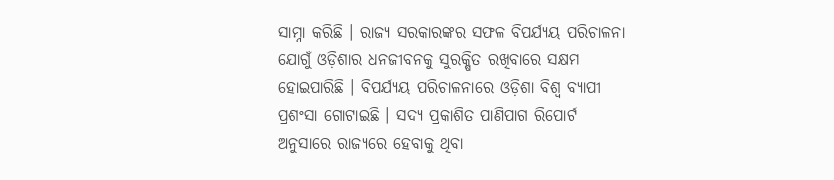ସାମ୍ନା କରିଛି । ରାଜ୍ୟ ସରକାରଙ୍କର ସଫଳ ବିପର୍ଯ୍ୟୟ ପରିଚାଳନା ଯୋଗୁଁ ଓଡ଼ିଶାର ଧନଜୀବନକୁ ସୁରକ୍ଷିତ ରଖିବାରେ ସକ୍ଷମ ହୋଇପାରିଛି । ବିପର୍ଯ୍ୟୟ ପରିଚାଳନାରେ ଓଡ଼ିଶା ବିଶ୍ୱ ବ୍ୟାପୀ ପ୍ରଶଂସା ଗୋଟାଇଛି । ସଦ୍ୟ ପ୍ରକାଶିତ ପାଣିପାଗ ରିପୋର୍ଟ ଅନୁସାରେ ରାଜ୍ୟରେ ହେବାକୁ ଥିବା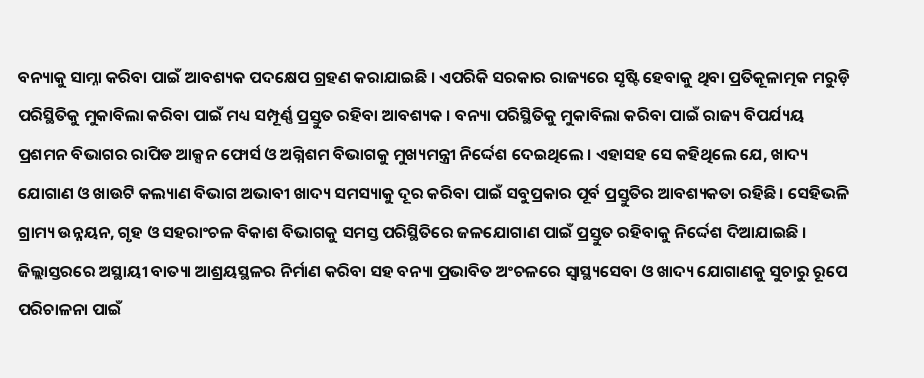ବନ୍ୟାକୁ ସାମ୍ନା କରିବା ପାଇଁ ଆବଶ୍ୟକ ପଦକ୍ଷେପ ଗ୍ରହଣ କରାଯାଇଛି । ଏପରିକି ସରକାର ରାଜ୍ୟରେ ସୃଷ୍ଟି ହେବାକୁ ଥିବା ପ୍ରତିକୂଳାତ୍ମକ ମରୁଡ଼ି ପରିସ୍ଥିତିକୁ ମୁକାବିଲା କରିବା ପାଇଁ ମଧ୍ୟ ସମ୍ପୂର୍ଣ୍ଣ ପ୍ରସ୍ତୁତ ରହିବା ଆବଶ୍ୟକ । ବନ୍ୟା ପରିସ୍ଥିତିକୁ ମୁକାବିଲା କରିବା ପାଇଁ ରାଜ୍ୟ ବିପର୍ଯ୍ୟୟ ପ୍ରଶମନ ବିଭାଗର ରାପିଡ ଆକ୍ସନ ଫୋର୍ସ ଓ ଅଗ୍ନିଶମ ବିଭାଗକୁ ମୁଖ୍ୟମନ୍ତ୍ରୀ ନିର୍ଦ୍ଦେଶ ଦେଇଥିଲେ । ଏହାସହ ସେ କହିଥିଲେ ଯେ, ଖାଦ୍ୟ ଯୋଗାଣ ଓ ଖାଉଟି କଲ୍ୟାଣ ବିଭାଗ ଅଭାବୀ ଖାଦ୍ୟ ସମସ୍ୟାକୁ ଦୂର କରିବା ପାଇଁ ସବୁପ୍ରକାର ପୂର୍ବ ପ୍ରସ୍ତୁତିର ଆବଶ୍ୟକତା ରହିଛି । ସେହିଭଳି ଗ୍ରାମ୍ୟ ଉନ୍ନୟନ, ଗୃହ ଓ ସହରାଂଚଳ ବିକାଶ ବିଭାଗକୁ ସମସ୍ତ ପରିସ୍ଥିତିରେ ଜଳଯୋଗାଣ ପାଇଁ ପ୍ରସ୍ତୁତ ରହିବାକୁ ନିର୍ଦ୍ଦେଶ ଦିଆଯାଇଛି । ଜିଲ୍ଲାସ୍ତରରେ ଅସ୍ଥାୟୀ ବାତ୍ୟା ଆଶ୍ରୟସ୍ଥଳର ନିର୍ମାଣ କରିବା ସହ ବନ୍ୟା ପ୍ରଭାବିତ ଅଂଚଳରେ ସ୍ୱାସ୍ଥ୍ୟସେବା ଓ ଖାଦ୍ୟ ଯୋଗାଣକୁ ସୁଚାରୁ ରୂପେ ପରିଚାଳନା ପାଇଁ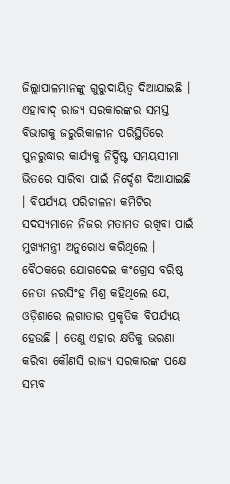ଜିଲ୍ଲାପାଳମାନଙ୍କୁ ଗୁରୁଦାୟିତ୍ୱ ଦିଆଯାଇଛି । ଏହାବାଦ୍ ରାଜ୍ୟ ସରକାରଙ୍କର ସମସ୍ତ ବିଭାଗକୁ ଜରୁରିକାଳୀନ ପରିସ୍ଥିତିରେ ପୁନରୁଦ୍ଧାର କାର୍ଯ୍ୟକୁ ନିର୍ଦ୍ଦିଷ୍ଟ ସମୟସୀମା ଭିତରେ ସାରିବା ପାଇଁ ନିର୍ଦ୍ଦେଶ ଦିଆଯାଇଛି । ବିପର୍ଯ୍ୟୟ ପରିଚାଳନା କମିଟିର ସଦସ୍ୟମାନେ ନିଜର ମତାମତ ରଖିବା ପାଇଁ ମୁଖ୍ୟମନ୍ତ୍ରୀ ଅନୁରୋଧ କରିଥିଲେ । ବୈଠକରେ ଯୋଗଦେଇ କଂଗ୍ରେସ ବରିଷ୍ଠ ନେତା ନରସିଂହ ମିଶ୍ର କହିଥିଲେ ଯେ, ଓଡ଼ିଶାରେ ଲଗାତାର ପ୍ରକୃତିକ ବିପର୍ଯ୍ୟୟ ହେଉଛି । ତେଣୁ ଏହାର କ୍ଷତିକୁ ଭରଣା କରିବା କୌଣସି ରାଜ୍ୟ ସରକାରଙ୍କ ପକ୍ଷେ ସମ୍ଭବ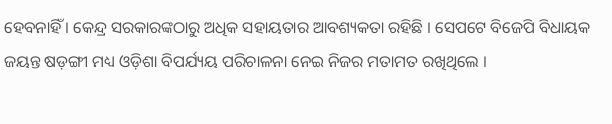ହେବନାହିଁ । କେନ୍ଦ୍ର ସରକାରଙ୍କଠାରୁ ଅଧିକ ସହାୟତାର ଆବଶ୍ୟକତା ରହିଛି । ସେପଟେ ବିଜେପି ବିଧାୟକ ଜୟନ୍ତ ଷଡ଼ଙ୍ଗୀ ମଧ୍ୟ ଓଡ଼ିଶା ବିପର୍ଯ୍ୟୟ ପରିଚାଳନା ନେଇ ନିଜର ମତାମତ ରଖିଥିଲେ ।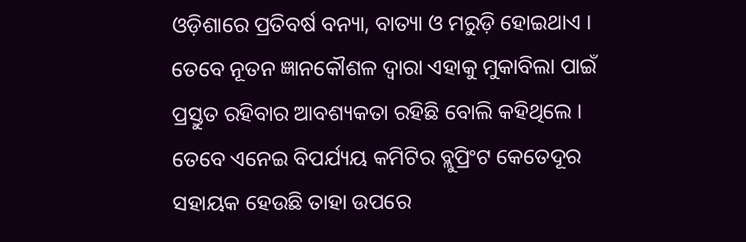ଓଡ଼ିଶାରେ ପ୍ରତିବର୍ଷ ବନ୍ୟା, ବାତ୍ୟା ଓ ମରୁଡ଼ି ହୋଇଥାଏ । ତେବେ ନୂତନ ଜ୍ଞାନକୌଶଳ ଦ୍ୱାରା ଏହାକୁ ମୁକାବିଲା ପାଇଁ ପ୍ରସ୍ତୁତ ରହିବାର ଆବଶ୍ୟକତା ରହିଛି ବୋଲି କହିଥିଲେ । ତେବେ ଏନେଇ ବିପର୍ଯ୍ୟୟ କମିଟିର ବ୍ଲୁପ୍ରିଂଟ କେତେଦୂର ସହାୟକ ହେଉଛି ତାହା ଉପରେ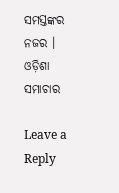ସମସ୍ତଙ୍କର ନଜର । ଓଡ଼ିଶା ସମାଚାର

Leave a Reply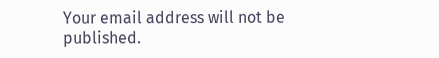Your email address will not be published.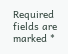Required fields are marked *